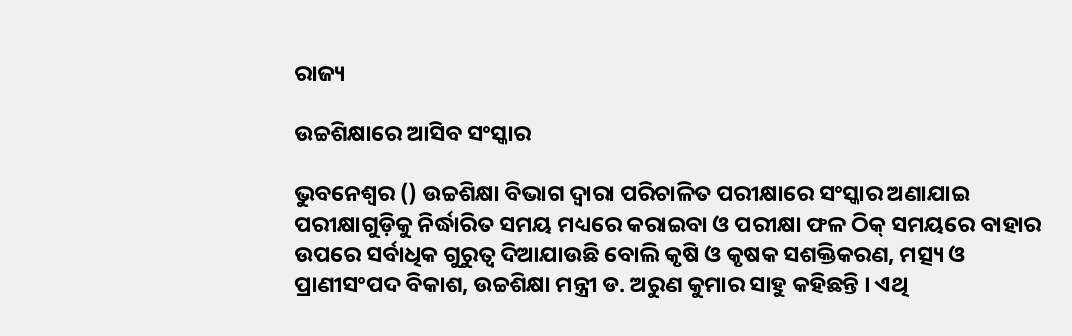ରାଜ୍ୟ

ଉଚ୍ଚଶିକ୍ଷାରେ ଆସିବ ସଂସ୍କାର

ଭୁବନେଶ୍ୱର () ଉଚ୍ଚଶିକ୍ଷା ବିଭାଗ ଦ୍ୱାରା ପରିଚାଳିତ ପରୀକ୍ଷାରେ ସଂସ୍କାର ଅଣାଯାଇ ପରୀକ୍ଷାଗୁଡ଼ିକୁ ନିର୍ଦ୍ଧାରିତ ସମୟ ମଧ୍ୟରେ କରାଇବା ଓ ପରୀକ୍ଷା ଫଳ ଠିକ୍‌ ସମୟରେ ବାହାର ଉପରେ ସର୍ବାଧିକ ଗୁରୁତ୍ୱ ଦିଆଯାଉଛି ବୋଲି କୃଷି ଓ କୃଷକ ସଶକ୍ତିକରଣ, ମତ୍ସ୍ୟ ଓ ପ୍ରାଣୀସଂପଦ ବିକାଶ, ଉଚ୍ଚଶିକ୍ଷା ମନ୍ତ୍ରୀ ଡ. ଅରୁଣ କୁମାର ସାହୁ କହିଛନ୍ତି । ଏଥି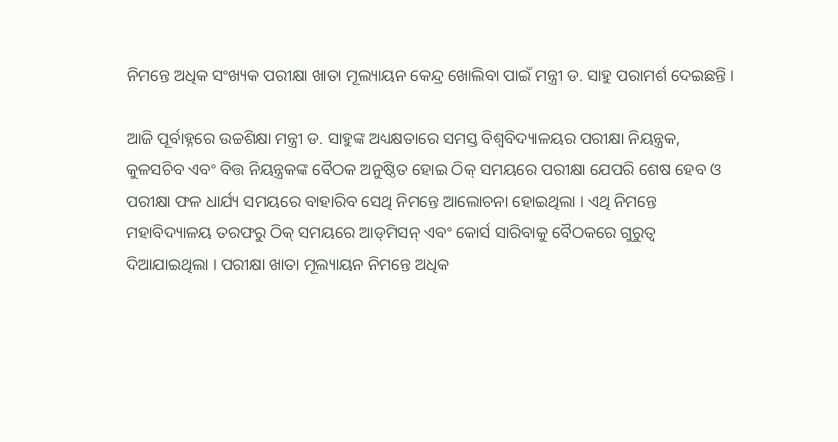ନିମନ୍ତେ ଅଧିକ ସଂଖ୍ୟକ ପରୀକ୍ଷା ଖାତା ମୂଲ୍ୟାୟନ କେନ୍ଦ୍ର ଖୋଲିବା ପାଇଁ ମନ୍ତ୍ରୀ ଡ. ସାହୁ ପରାମର୍ଶ ଦେଇଛନ୍ତି ।

ଆଜି ପୂର୍ବାହ୍ନରେ ଉଚ୍ଚଶିକ୍ଷା ମନ୍ତ୍ରୀ ଡ. ସାହୁଙ୍କ ଅଧ୍ୟକ୍ଷତାରେ ସମସ୍ତ ବିଶ୍ୱବିଦ୍ୟାଳୟର ପରୀକ୍ଷା ନିୟନ୍ତ୍ରକ, କୁଳସଚିବ ଏବଂ ବିତ୍ତ ନିୟନ୍ତ୍ରକଙ୍କ ବୈଠକ ଅନୁଷ୍ଠିତ ହୋଇ ଠିକ୍‌ ସମୟରେ ପରୀକ୍ଷା ଯେପରି ଶେଷ ହେବ ଓ ପରୀକ୍ଷା ଫଳ ଧାର୍ଯ୍ୟ ସମୟରେ ବାହାରିବ ସେଥି ନିମନ୍ତେ ଆଲୋଚନା ହୋଇଥିଲା । ଏଥି ନିମନ୍ତେ ମହାବିଦ୍ୟାଳୟ ତରଫରୁ ଠିକ୍‌ ସମୟରେ ଆଡ୍‌ମିସନ୍‌ ଏବଂ କୋର୍ସ ସାରିବାକୁ ବୈଠକରେ ଗୁରୁତ୍ୱ ଦିଆଯାଇଥିଲା । ପରୀକ୍ଷା ଖାତା ମୂଲ୍ୟାୟନ ନିମନ୍ତେ ଅଧିକ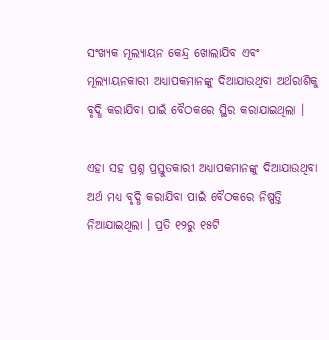ସଂଖ୍ୟକ ମୂଲ୍ୟାୟନ କେନ୍ଦ୍ର ଖୋଲାଯିବ ଏବଂ ମୂଲ୍ୟାୟନକାରୀ ଅଧ୍ୟାପକମାନଙ୍କୁ ଦିଆଯାଉଥିବା ଅର୍ଥରାଶିକୁ ବୃଦ୍ଧି କରାଯିବା ପାଇଁ ବୈଠକରେ ସ୍ଥିର କରାଯାଇଥିଲା ।

ଏହା ସହ ପ୍ରଶ୍ନ ପ୍ରସ୍ତୁତକାରୀ ଅଧ୍ୟାପକମାନଙ୍କୁ ଦିଆଯାଉଥିବା ଅର୍ଥ ମଧ୍ୟ ବୃଦ୍ଧି କରାଯିବା ପାଇଁ ବୈଠକରେ ନିଷ୍ପତ୍ତି ନିଆଯାଇଥିଲା । ପ୍ରତି ୧୨ରୁ ୧୫ଟି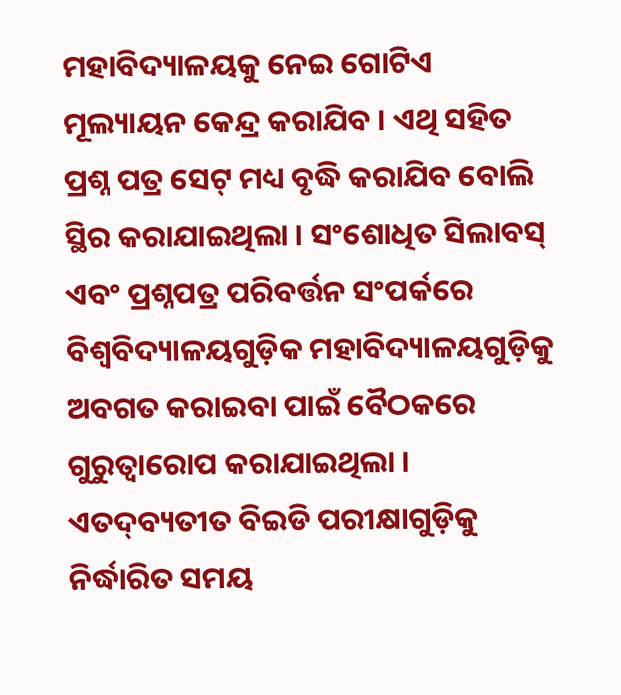ମହାବିଦ୍ୟାଳୟକୁ ନେଇ ଗୋଟିଏ ମୂଲ୍ୟାୟନ କେନ୍ଦ୍ର କରାଯିବ । ଏଥି ସହିତ ପ୍ରଶ୍ନ ପତ୍ର ସେଟ୍‌ ମଧ୍ୟ ବୃଦ୍ଧି କରାଯିବ ବୋଲି ସ୍ଥିର କରାଯାଇଥିଲା । ସଂଶୋଧିତ ସିଲାବସ୍‌ ଏବଂ ପ୍ରଶ୍ନପତ୍ର ପରିବର୍ତ୍ତନ ସଂପର୍କରେ ବିଶ୍ୱବିଦ୍ୟାଳୟଗୁଡ଼ିକ ମହାବିଦ୍ୟାଳୟଗୁଡ଼ିକୁ ଅବଗତ କରାଇବା ପାଇଁ ବୈଠକରେ ଗୁରୁତ୍ୱାରୋପ କରାଯାଇଥିଲା । ଏତଦ୍‌ବ୍ୟତୀତ ବିଇଡି ପରୀକ୍ଷାଗୁଡ଼ିକୁ ନିର୍ଦ୍ଧାରିତ ସମୟ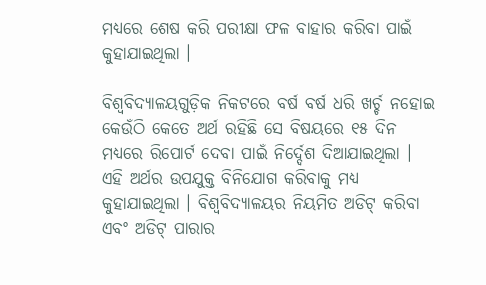ମଧ୍ୟରେ ଶେଷ କରି ପରୀକ୍ଷା ଫଳ ବାହାର କରିବା ପାଇଁ କୁହାଯାଇଥିଲା ।

ବିଶ୍ୱବିଦ୍ୟାଳୟଗୁଡ଼ିକ ନିକଟରେ ବର୍ଷ ବର୍ଷ ଧରି ଖର୍ଚ୍ଚ ନହୋଇ କେଉଁଠି କେତେ ଅର୍ଥ ରହିଛି ସେ ବିଷୟରେ ୧୫ ଦିନ ମଧ୍ୟରେ ରିପୋର୍ଟ ଦେବା ପାଇଁ ନିର୍ଦ୍ଦେଶ ଦିଆଯାଇଥିଲା । ଏହି ଅର୍ଥର ଉପଯୁକ୍ତ ବିନିଯୋଗ କରିବାକୁ ମଧ୍ୟ କୁହାଯାଇଥିଲା । ବିଶ୍ୱବିଦ୍ୟାଳୟର ନିୟମିତ ଅଡିଟ୍‌ କରିବା ଏବଂ ଅଡିଟ୍‌ ପାରାର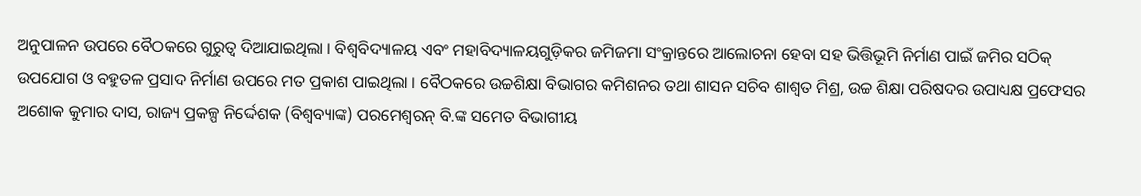ଅନୁପାଳନ ଉପରେ ବୈଠକରେ ଗୁରୁତ୍ୱ ଦିଆଯାଇଥିଲା । ବିଶ୍ୱବିଦ୍ୟାଳୟ ଏବଂ ମହାବିଦ୍ୟାଳୟଗୁଡ଼ିକର ଜମିଜମା ସଂକ୍ରାନ୍ତରେ ଆଲୋଚନା ହେବା ସହ ଭିତ୍ତିଭୂମି ନିର୍ମାଣ ପାଇଁ ଜମିର ସଠିକ୍‌ ଉପଯୋଗ ଓ ବହୁତଳ ପ୍ରସାଦ ନିର୍ମାଣ ଉପରେ ମତ ପ୍ରକାଶ ପାଇଥିଲା । ବୈଠକରେ ଉଚ୍ଚଶିକ୍ଷା ବିଭାଗର କମିଶନର ତଥା ଶାସନ ସଚିବ ଶାଶ୍ୱତ ମିଶ୍ର, ଉଚ୍ଚ ଶିକ୍ଷା ପରିଷଦର ଉପାଧ୍ୟକ୍ଷ ପ୍ରଫେସର ଅଶୋକ କୁମାର ଦାସ, ରାଜ୍ୟ ପ୍ରକଳ୍ପ ନିର୍ଦ୍ଦେଶକ (ବିଶ୍ୱବ୍ୟାଙ୍କ) ପରମେଶ୍ୱରନ୍‌ ବି.ଙ୍କ ସମେତ ବିଭାଗୀୟ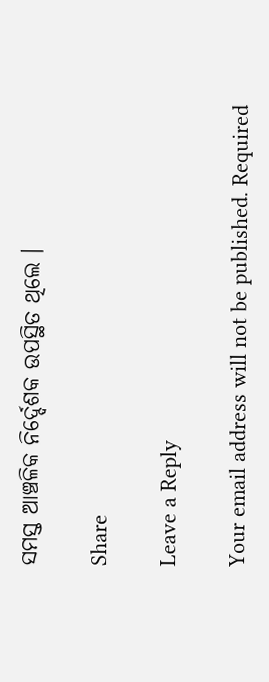ସମସ୍ତ ଆଞ୍ଚଳିକ ନିର୍ଦ୍ଦେଶକ ଉପସ୍ଥିତ ଥିଲେ ।

Share

Leave a Reply

Your email address will not be published. Required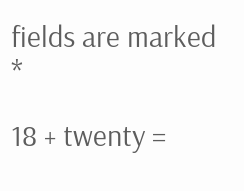fields are marked *

18 + twenty =